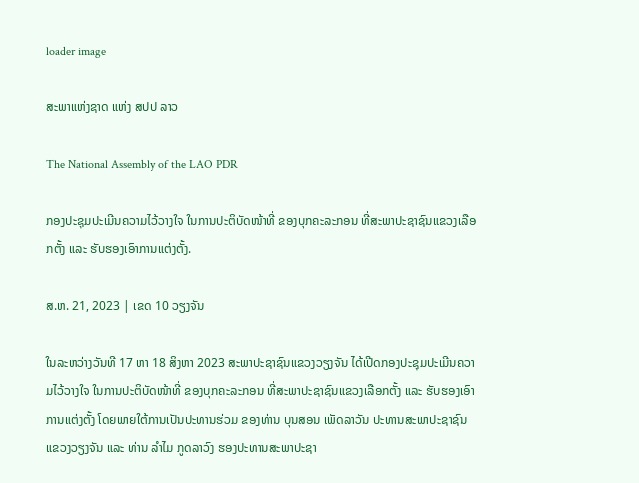loader image

ສະພາແຫ່ງຊາດ ແຫ່ງ ສປປ ລາວ

The National Assembly of the LAO PDR

ກອງປະຊຸມປະເມີນຄວາມໄວ້ວາງໃຈ ໃນການປະຕິບັດໜ້າທີ່ ຂອງບຸກຄະລະກອນ ທີ່ສະພາປະຊາຊົນແຂວງເລືອກຕັ້ງ ແລະ ຮັບຮອງເອົາການແຕ່ງຕັ້ງ.

ສ.ຫ. 21, 2023 | ເຂດ 10 ວຽງຈັນ

ໃນລະຫວ່າງວັນທີ 17 ຫາ 18 ສິງຫາ 2023 ສະພາປະຊາຊົນແຂວງວຽງຈັນ ໄດ້ເປີດກອງປະຊຸມປະເມີນຄວາມໄວ້ວາງໃຈ ໃນການປະຕິບັດໜ້າທີ່ ຂອງບຸກຄະລະກອນ ທີ່ສະພາປະຊາຊົນແຂວງເລືອກຕັ້ງ ແລະ ຮັບຮອງເອົາການແຕ່ງຕັ້ງ ໂດຍພາຍໃຕ້ການເປັນປະທານຮ່ວມ ຂອງທ່ານ ບຸນສອນ ເພັດລາວັນ ປະທານສະພາປະຊາຊົນແຂວງວຽງຈັນ ແລະ ທ່ານ ລໍາໄມ ກູດລາວົງ ຮອງປະທານສະພາປະຊາ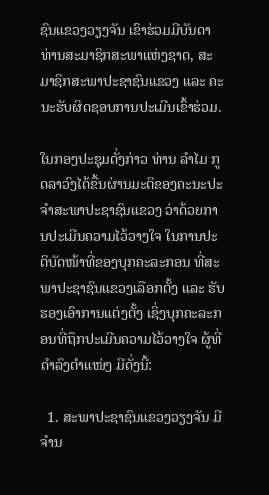ຊົນແຂວງວຽງຈັນ ເຂົາຮ່ວມມີບັນດາທ່ານສະມາຊິກສະພາແຫ່ງຊາດ, ສະມາຊິກສະພາປະຊາຊົນແຂວງ ແລະ ຄະນະຮັບຜິດຊອບການປະເມີນເຂົ້າຮ່ວມ.

ໃນກອງປະຊຸມດັ່ງກ່າວ ທ່ານ ລໍາໄມ ກູດລາວົງໄດ້ຂື້ນຜ່ານມະຕິຂອງຄະນະປະຈໍາສະພາປະຊາຊົນແຂວງ ວ່າດ້ວຍການປະເມີນຄວາມໄວ້ວາງໃຈ ໃນການປະຕິບັດໜ້າທີ່ຂອງບຸກຄະລະກອນ ທີ່ສະພາປະຊາຊົນແຂວງເລືອກຕັ້ງ ແລະ ຮັບຮອງເອົາການແຕ່ງຕັ້ງ ເຊິ່ງບຸກຄະລະກອນທີ່ຖຶກປະເມີນຄວາມໄວ້ວາງໃຈ ຜູ້ທີ່ດໍາລົງຕໍາແໜ່ງ ມີດັ່ງນີ້:

  1. ສະພາປະຊາຊົນແຂວງວຽງຈັນ ມີຈໍານ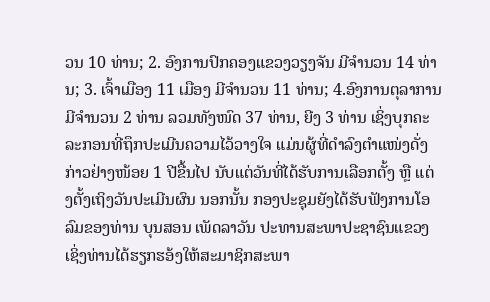ວນ 10 ທ່ານ; 2. ອົງການປົກຄອງແຂວງວຽງຈັນ ມີຈໍານວນ 14 ທ່ານ; 3. ເຈົ້າເມືອງ 11 ເມືອງ ມີຈໍານວນ 11 ທ່ານ; 4.ອົງການຕຸລາການ ມີຈໍານວນ 2 ທ່ານ ລວມທັງໜົດ 37 ທ່ານ, ຍີງ 3 ທ່ານ ເຊິ່ງບຸກຄະລະກອນທີ່ຖຶກປະເມີນຄວາມໄວ້ວາງໃຈ ແມ່ນຜູ້ທີ່ດໍາລົງຕໍາແໜ່ງດັ່ງກ່າວຢ່າງໜ້ອຍ 1 ປີຂື້ນໄປ ນັບແຕ່ວັນທີ່ໄດ້ຮັບການເລືອກຕັ້ງ ຫຼື ແຕ່ງຕັ້ງເຖິງວັນປະເມີນຜົນ ນອກນັ້ນ ກອງປະຊຸມຍັງໄດ້ຮັບຟັງການໂອລົມຂອງທ່ານ ບຸນສອນ ເພັດລາວັນ ປະທານສະພາປະຊາຊົນແຂວງ ເຊິ່ງທ່ານໄດ້ຮຽກຮອ້ງໃຫ້ສະມາຊິກສະພາ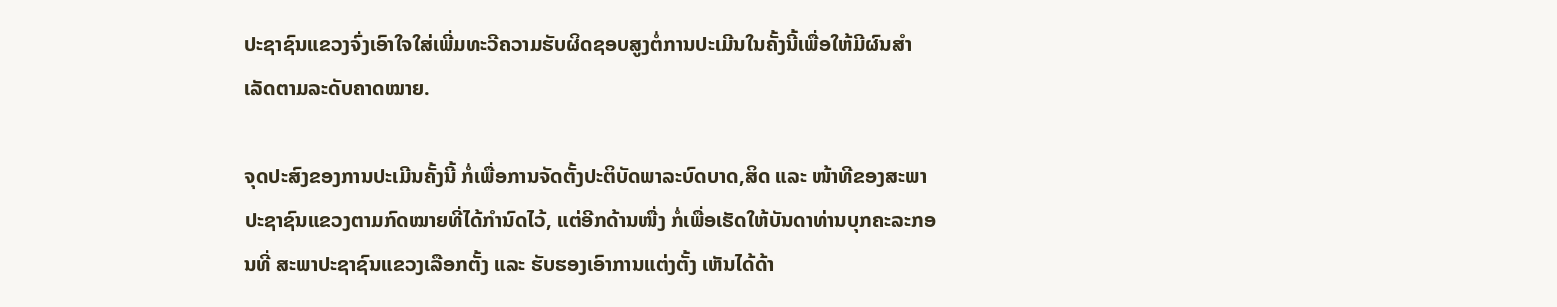ປະຊາຊົນແຂວງຈົ່ງເອົາໃຈໃສ່ເພີ່ມທະວີຄວາມຮັບຜິດຊອບສູງຕໍ່ການປະເມີນໃນຄັ້ງນີ້ເພື່ອໃຫ້ມີຜົນສໍາເລັດຕາມລະດັບຄາດໝາຍ.

ຈຸດປະສົງຂອງການປະເມີນຄັ້ງນີ້ ກໍ່ເພື່ອການຈັດຕັ້ງປະຕິບັດພາລະບົດບາດ,ສິດ ແລະ ໜ້າທີຂອງສະພາປະຊາຊົນແຂວງຕາມກົດໝາຍທີ່ໄດ້ກໍານົດໄວ້, ແຕ່ອີກດ້ານໜື່ງ ກໍ່ເພື່ອເຮັດໃຫ້ບັນດາທ່ານບຸກຄະລະກອນທີ່ ສະພາປະຊາຊົນແຂວງເລືອກຕັ້ງ ແລະ ຮັບຮອງເອົາການແຕ່ງຕັ້ງ ເຫັນໄດ້ດ້າ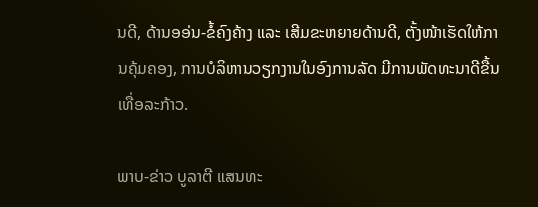ນດີ, ດ້ານອອ່ນ-ຂໍ້ຄົງຄ້າງ ແລະ ເສີມຂະຫຍາຍດ້ານດີ, ຕັ້ງໜ້າເຮັດໃຫ້ການຄຸ້ມຄອງ, ການບໍລິຫານວຽກງານໃນອົງການລັດ ມີການພັດທະນາດີຂື້ນເທື່ອລະກ້າວ.

ພາບ-ຂ່າວ ບູລາຕີ ແສນທະ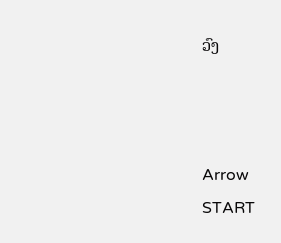ວົງ



Arrow
START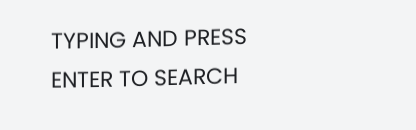TYPING AND PRESS ENTER TO SEARCH